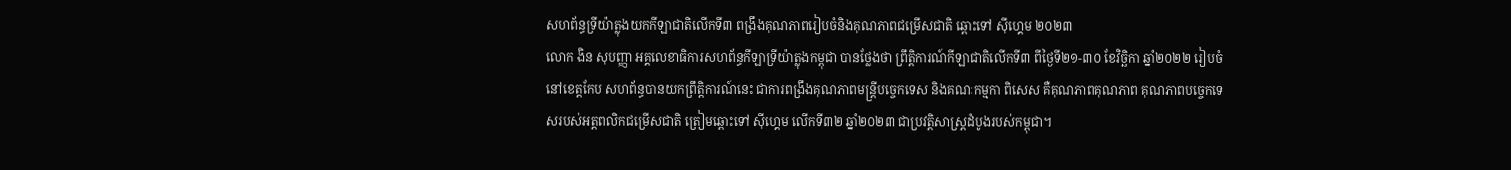សហព័ន្ធទ្រីយ៉ាត្លុងយកកីឡាជាតិលើកទី៣ ពង្រឹងគុណភាពរៀបចំនិងគុណភាពជម្រើសជាតិ ឆ្ពោះទៅ ស៊ីហ្គេម ២០២៣
លោក ងិន សុបញ្ញា អគ្គលេខាធិការសហព័ន្ធកីឡាទ្រីយ៉ាត្លុងកម្ពុជា បានថ្លែងថា ព្រឹត្តិការណ៍កីឡាជាតិលើកទី៣ ពីថ្ងៃទី២១-៣០ ខែវិច្ឆិកា ឆ្នាំ២០២២ រៀបចំ នៅខេត្តកែប សហព័ន្ធបានយកព្រឹត្តិការណ៍នេះ ជាការពង្រឹងគុណភាពមន្រ្តីបច្ចេកទេស និងគណៈកម្មកា ពិសេស គឺគុណភាពគុណភាព គុណភាពបច្ចេកទេសរបស់អត្តពលិកជម្រើសជាតិ ត្រៀមឆ្ពោះទៅ ស៊ីហ្គេម លើកទី៣២ ឆ្នាំ២០២៣ ជាប្រវត្តិសាស្ត្រដំបូងរបស់កម្ពុជា។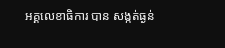អគ្គលេខាធិការ បាន សង្កត់ធ្ងន់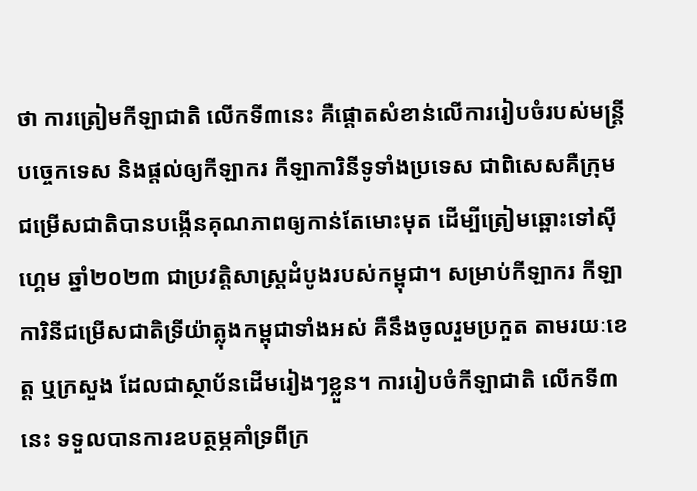ថា ការត្រៀមកីឡាជាតិ លើកទី៣នេះ គឺផ្តោតសំខាន់លើការរៀបចំរបស់មន្ត្រីបច្ចេកទេស និងផ្តល់ឲ្យកីឡាករ កីឡាការិនីទូទាំងប្រទេស ជាពិសេសគឺក្រុមជម្រើសជាតិបានបង្កើនគុណភាពឲ្យកាន់តែមោះមុត ដើម្បីត្រៀមឆ្ពោះទៅស៊ីហ្គេម ឆ្នាំ២០២៣ ជាប្រវត្តិសាស្ត្រដំបូងរបស់កម្ពុជា។ សម្រាប់កីឡាករ កីឡាការិនីជម្រើសជាតិទ្រីយ៉ាត្លុងកម្ពុជាទាំងអស់ គឺនឹងចូលរួមប្រកួត តាមរយៈខេត្ត ឬក្រសួង ដែលជាស្ថាប័នដើមរៀងៗខ្លួន។ ការរៀបចំកីឡាជាតិ លើកទី៣នេះ ទទួលបានការឧបត្ថម្ភគាំទ្រពីក្រ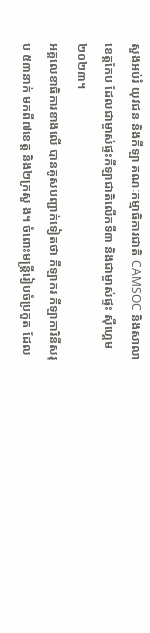សួងអប់រំ យុវជន និងកីឡា គណៈកម្មាធិការជាតិ CAMSOC និងសាលាខេត្តកែប ដែលជាម្ចាស់ផ្ទះកីឡាជាតិលើកទី៣ និងជាម្ចាស់ផ្ទះ ស៊ីហ្គេម ២០២៣។
អគ្គលេខាធិការខាងលើ បានគូសបញ្ជាក់ទៀតថា កីឡាករ កីឡាការិនីសរុប ៥៣នាក់ មកពី៧ខេត្ត និង២ក្រសួ ង។ ចំពោះមន្ត្រីរៀបចំប្រកួត ដែល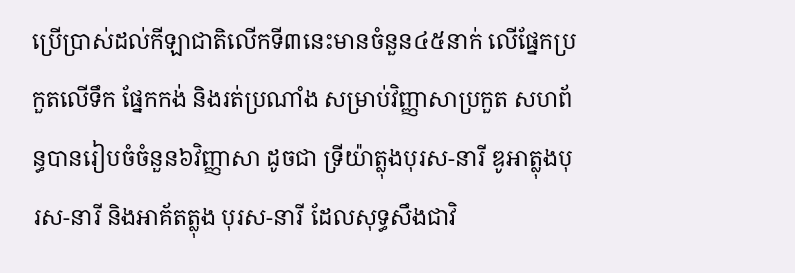ប្រើប្រាស់ដល់កីឡាជាតិលើកទី៣នេះមានចំនួន៤៥នាក់ លើផ្នែកប្រកួតលើទឹក ផ្នែកកង់ និងរត់ប្រណាំង សម្រាប់វិញ្ញាសាប្រកួត សហព័ន្ធបានរៀបចំចំនួន៦វិញ្ញាសា ដូចជា ទ្រីយ៉ាត្លុងបុរស-នារី ឌូអាត្លុងបុរស-នារី និងអាគ័តត្លុង បុរស-នារី ដែលសុទ្ធសឹងជាវិ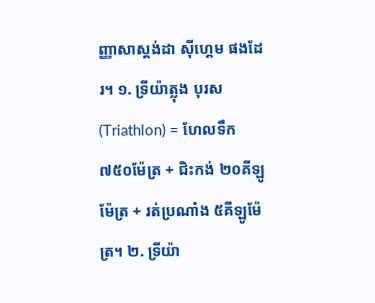ញ្ញាសាស្តង់ដា ស៊ីហ្គេម ផងដែរ។ ១. ទ្រីយ៉ាត្លុង បុរស (Triathlon) = ហែលទឹក ៧៥០ម៉ែត្រ + ជិះកង់ ២០គីឡូម៉ែត្រ + រត់ប្រណាំង ៥គីឡូម៉ែត្រ។ ២. ទ្រីយ៉ា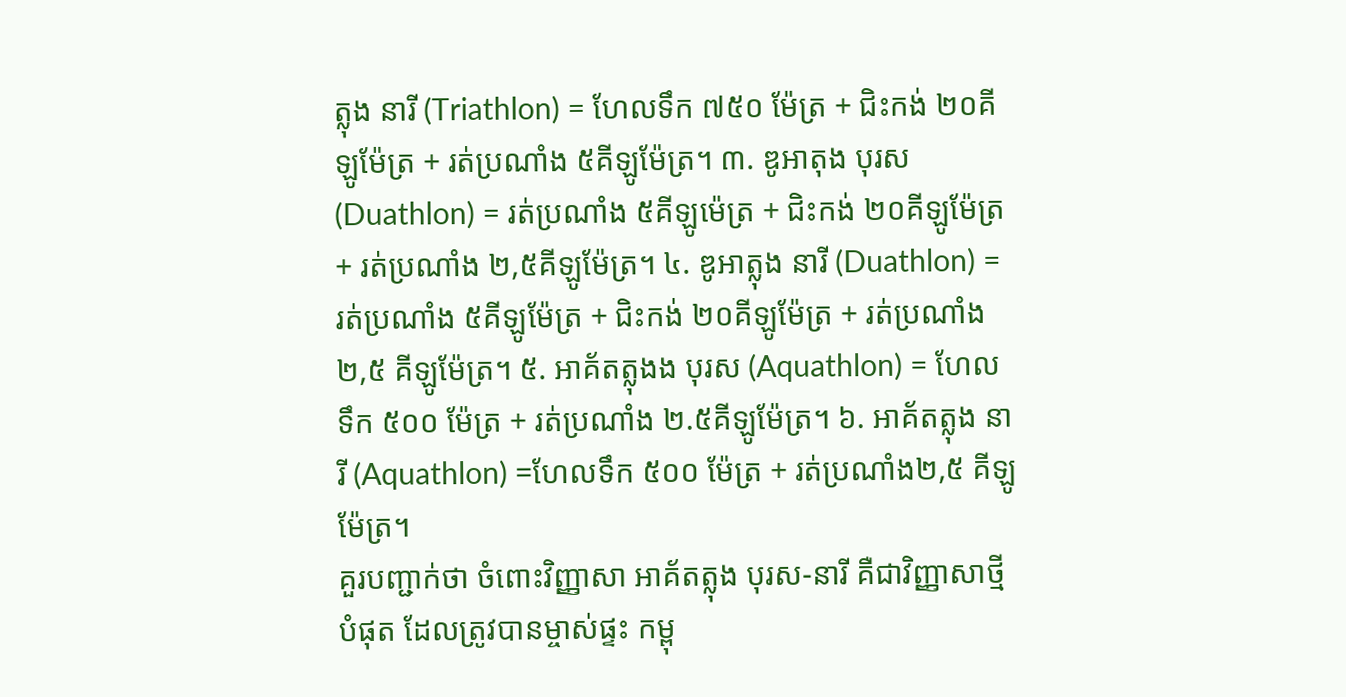ត្លុង នារី (Triathlon) = ហែលទឹក ៧៥០ ម៉ែត្រ + ជិះកង់ ២០គីឡូម៉ែត្រ + រត់ប្រណាំង ៥គីឡូម៉ែត្រ។ ៣. ឌូអាតុង បុរស (Duathlon) = រត់ប្រណាំង ៥គីឡូម៉េត្រ + ជិះកង់ ២០គីឡូម៉ែត្រ + រត់ប្រណាំង ២,៥គីឡូម៉ែត្រ។ ៤. ឌូអាត្លុង នារី (Duathlon) = រត់ប្រណាំង ៥គីឡូម៉ែត្រ + ជិះកង់ ២០គីឡូម៉ែត្រ + រត់ប្រណាំង ២,៥ គីឡូម៉ែត្រ។ ៥. អាគ័តត្លុងង បុរស (Aquathlon) = ហែលទឹក ៥០០ ម៉ែត្រ + រត់ប្រណាំង ២.៥គីឡូម៉ែត្រ។ ៦. អាគ័តត្លុង នារី (Aquathlon) =ហែលទឹក ៥០០ ម៉ែត្រ + រត់ប្រណាំង២,៥ គីឡូម៉ែត្រ។
គួរបញ្ជាក់ថា ចំពោះវិញ្ញាសា អាគ័តត្លុង បុរស-នារី គឺជាវិញ្ញាសាថ្មីបំផុត ដែលត្រូវបានម្ចាស់ផ្ទះ កម្ពុ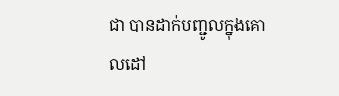ជា បានដាក់បញ្ជូលក្នុងគោលដៅ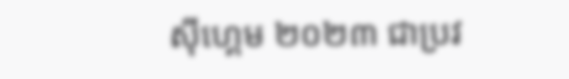ស៊ីហ្គេម ២០២៣ ជាប្រវ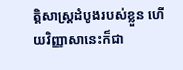ត្តិសាស្ត្រដំបូងរបស់ខ្លួន ហើយវិញ្ញាសានេះក៏ជា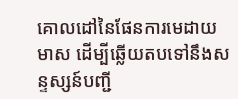គោលដៅនៃផែនការមេដាយមាស ដើម្បីឆ្លើយតបទៅនឹងសន្ទស្សន៍បញ្ជី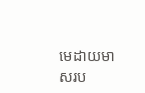មេដាយមាសរប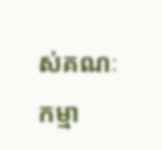ស់គណៈកម្មា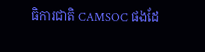ធិការជាតិ CAMSOC ផងដែ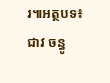រ៕អត្ថបទ៖ ជាវ ចន្ធូ